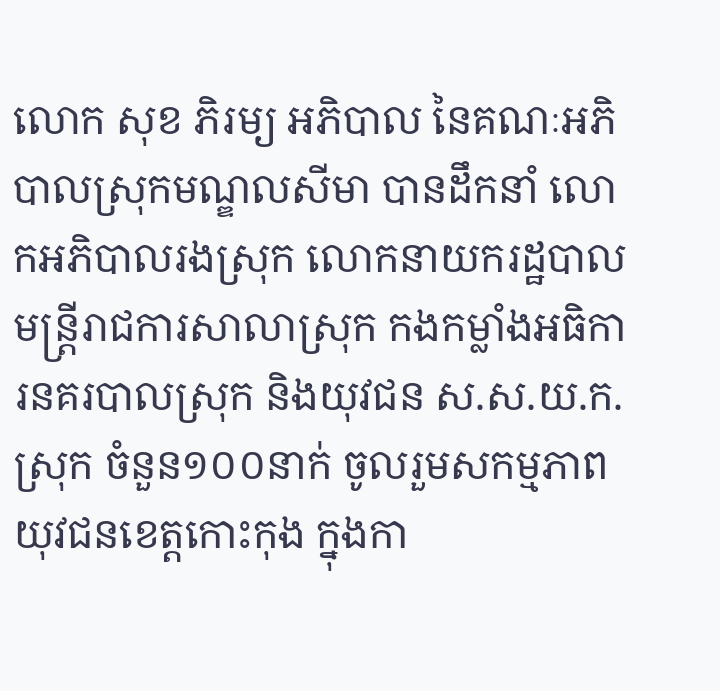លោក សុខ ភិរម្យ អភិបាល នៃគណៈអភិបាលស្រុកមណ្ឌលសីមា បានដឹកនាំ លោកអភិបាលរងស្រុក លោកនាយករដ្ឋបាលមន្រ្តីរាជការសាលាស្រុក កងកម្លាំងអធិការនគរបាលស្រុក និងយុវជន ស.ស.យ.ក. ស្រុក ចំនួន១០០នាក់ ចូលរួមសកម្មភាពយុវជនខេត្តកោះកុង ក្នុងកា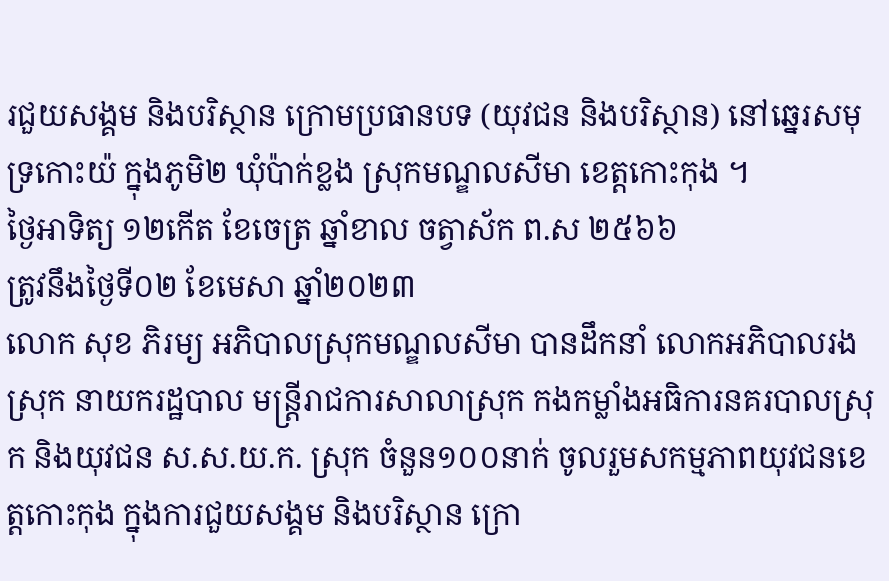រជួយសង្គម និងបរិស្ថាន ក្រោមប្រធានបទ (យុវជន និងបរិស្ថាន) នៅឆ្នេរសមុទ្រកោះយ៉ ក្នុងភូមិ២ ឃុំប៉ាក់ខ្លង ស្រុកមណ្ឌលសីមា ខេត្តកោះកុង ។
ថ្ងៃអាទិត្យ ១២កើត ខែចេត្រ ឆ្នាំខាល ចត្វាស័ក ព.ស ២៥៦៦
ត្រូវនឹងថ្ងៃទី០២ ខែមេសា ឆ្នាំ២០២៣
លោក សុខ ភិរម្យ អភិបាលស្រុកមណ្ឌលសីមា បានដឹកនាំ លោកអភិបាលរងស្រុក នាយករដ្ឋបាល មន្រ្តីរាជការសាលាស្រុក កងកម្លាំងអធិការនគរបាលស្រុក និងយុវជន ស.ស.យ.ក. ស្រុក ចំនួន១០០នាក់ ចូលរួមសកម្មភាពយុវជនខេត្តកោះកុង ក្នុងការជួយសង្គម និងបរិស្ថាន ក្រោ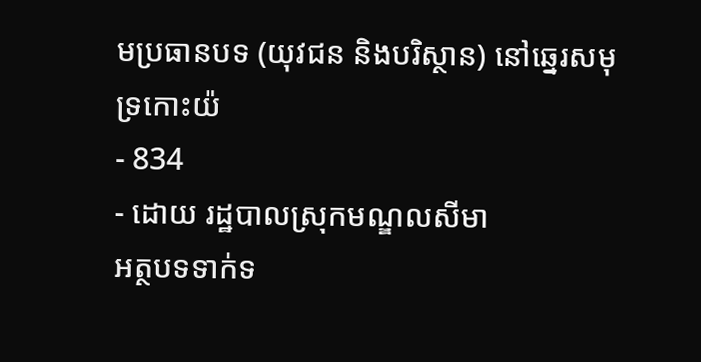មប្រធានបទ (យុវជន និងបរិស្ថាន) នៅឆ្នេរសមុទ្រកោះយ៉
- 834
- ដោយ រដ្ឋបាលស្រុកមណ្ឌលសីមា
អត្ថបទទាក់ទ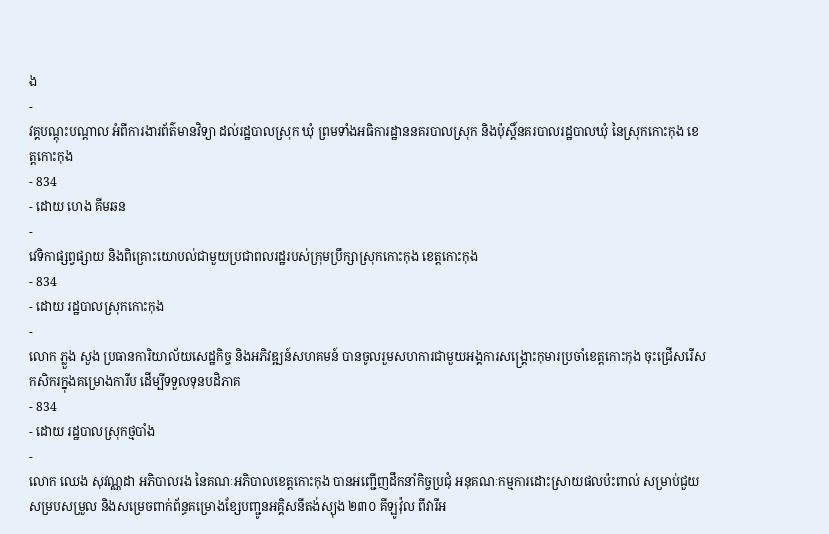ង
-
វគ្គបណ្តុះបណ្តាល អំពីការងារព័ត៌មានវិទ្យា ដល់រដ្ឋបាលស្រុក ឃុំ ព្រមទាំងអធិការដ្ឋាននគរបាលស្រុក និងប៉ុស្តិ៍នគរបាលរដ្ឋបាលឃុំ នៃស្រុកកោះកុង ខេត្តកោះកុង
- 834
- ដោយ ហេង គីមឆន
-
វេទិកាផ្សព្វផ្សាយ និងពិគ្រោះយោបល់ជាមួយប្រជាពលរដ្ឋរបស់ក្រុមប្រឹក្សាស្រុកកោះកុង ខេត្តកោះកុង
- 834
- ដោយ រដ្ឋបាលស្រុកកោះកុង
-
លោក ភ្លួង សួង ប្រធានការិយាល័យសេដ្ឋកិច្ច និងអភិវឌ្ឍន៍សហគមន៍ បានចូលរួមសហការជាមួយអង្គការសង្រ្គោះកុមារប្រចាំខេត្តកោះកុង ចុះជ្រើសរើសកសិករក្នុងគម្រោងការីប ដើម្បីទទួលទុនបដិភាគ
- 834
- ដោយ រដ្ឋបាលស្រុកថ្មបាំង
-
លោក ឈេង សុវណ្ណដា អភិបាលរង នៃគណៈអភិបាលខេត្តកោះកុង បានអញ្ជើញដឹកនាំកិច្ចប្រជុំ អនុគណៈកម្មការដោះស្រាយផលប៉ះពាល់ សម្រាប់ជួយសម្របសម្រួល និងសម្រេចពាក់ព័ន្ធគម្រោងខ្សែបញ្ជូនអគ្គិសនីតង់ស្យុង ២៣០ គីឡូវ៉ុល ពីវារីអ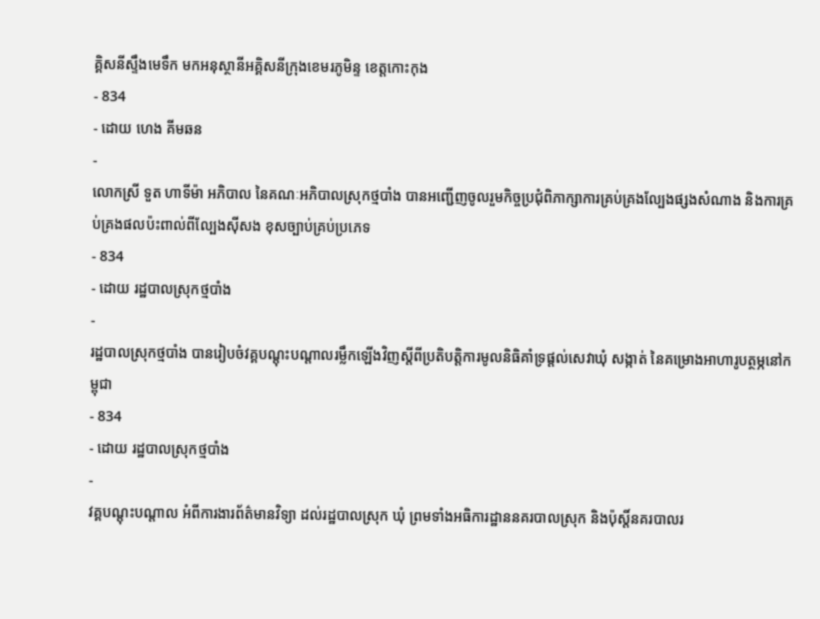គ្គិសនីស្ទឹងមេទឹក មកអនុស្ថានីអគ្គិសនីក្រុងខេមរភូមិន្ទ ខេត្តកោះកុង
- 834
- ដោយ ហេង គីមឆន
-
លោកស្រី ទួត ហាទីម៉ា អភិបាល នៃគណៈអភិបាលស្រុកថ្មបាំង បានអញ្ជើញចូលរួមកិច្ចប្រជុំពិភាក្សាការគ្រប់គ្រងល្បែងផ្សងសំណាង និងការគ្រប់គ្រងផលប៉ះពាល់ពីល្បែងស៊ីសង ខុសច្បាប់គ្រប់ប្រភេទ
- 834
- ដោយ រដ្ឋបាលស្រុកថ្មបាំង
-
រដ្ឋបាលស្រុកថ្មបាំង បានរៀបចំវគ្គបណ្ដុះបណ្ដាលរម្លឹកឡើងវិញស្ដីពីប្រតិបតិ្ដការមូលនិធិគាំទ្រផ្ដល់សេវាឃុំ សង្កាត់ នៃគម្រោងអាហារូបត្ថម្ភនៅកម្ពុជា
- 834
- ដោយ រដ្ឋបាលស្រុកថ្មបាំង
-
វគ្គបណ្តុះបណ្តាល អំពីការងារព័ត៌មានវិទ្យា ដល់រដ្ឋបាលស្រុក ឃុំ ព្រមទាំងអធិការដ្ឋាននគរបាលស្រុក និងប៉ុស្តិ៍នគរបាលរ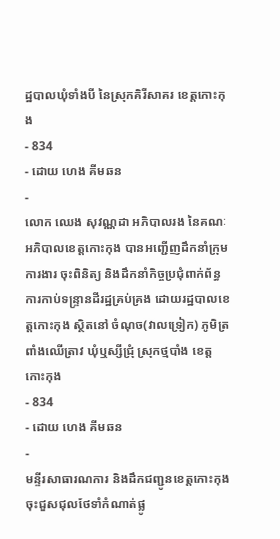ដ្ឋបាលឃុំទាំងបី នៃស្រុកគិរីសាគរ ខេត្តកោះកុង
- 834
- ដោយ ហេង គីមឆន
-
លោក ឈេង សុវណ្ណដា អភិបាលរង នៃគណៈអភិបាលខេត្តកោះកុង បានអញ្ជើញដឹកនាំក្រុមការងារ ចុះពិនិត្យ និងដឹកនាំកិច្ចប្រជុំពាក់ព័ន្ធការកាប់ទន្ទ្រានដីរដ្ឋគ្រប់គ្រង ដោយរដ្ឋបាលខេត្តកោះកុង ស្ថិតនៅ ចំណុច(វាលទ្រៀក) ភូមិត្រពាំងឈើត្រាវ ឃុំឬស្សីជ្រុំ ស្រុកថ្មបាំង ខេត្តកោះកុង
- 834
- ដោយ ហេង គីមឆន
-
មន្ទីរសាធារណការ និងដឹកជញ្ជូនខេត្តកោះកុង ចុះជួសជុលថែទាំកំណាត់ផ្លូ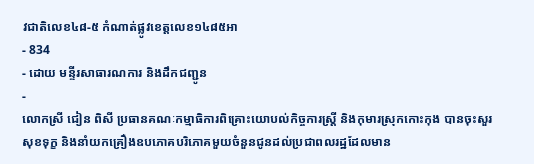វជាតិលេខ៤៨-៥ កំណាត់ផ្លូវខេត្តលេខ១៤៨៥អា
- 834
- ដោយ មន្ទីរសាធារណការ និងដឹកជញ្ជូន
-
លោកស្រី ជៀន ពិសី ប្រធានគណៈកម្មាធិការពិគ្រោះយោបល់កិច្ចការស្រ្ដី និងកុមារស្រុកកោះកុង បានចុះសួរសុខទុក្ខ និងនាំយកគ្រឿងឧបភោគបរិភោគមួយចំនួនជូនដល់ប្រជាពលរដ្ឋដែលមាន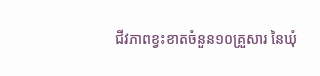ជីវភាពខ្វះខាតចំនួន១០គ្រួសារ នៃឃុំ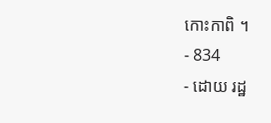កោះកាពិ ។
- 834
- ដោយ រដ្ឋ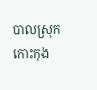បាលស្រុកកោះកុង